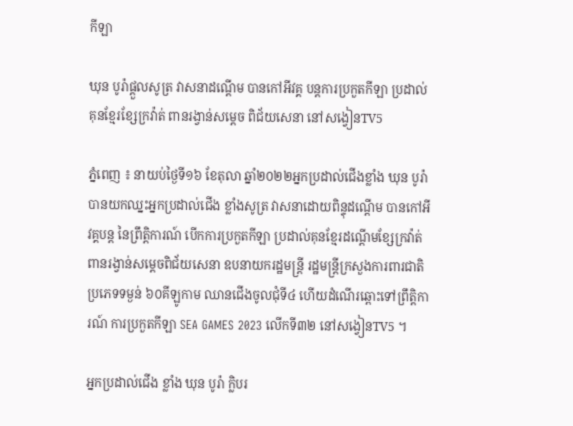កីឡា

ឃុន បូរ៉ាផ្តួលសូត្រ វាសនាដណ្តើម បានកៅអីវគ្គ បន្តការប្រកួតកីឡា ប្រដាល់គុនខ្មែរខ្សែក្រវ៉ាត់ ពានរង្វាន់សម្ដេច ពិជ័យសេនា នៅសង្វៀនTV5

ភ្នំពេញ ៖ នាយប់ថ្ងៃទី១៦ ខែតុលា ឆ្នាំ២០២២អ្នកប្រដាល់ជើងខ្លាំង ឃុន បូរ៉ា បានយកឈ្នះអ្នកប្រដាល់ជើង ខ្លាំងសូត្រ វាសនាដោយពិន្ទុដណ្តើម បានកៅអីវគ្គបន្ត នៃព្រឹត្តិការណ៍ បើកការប្រកួតកីឡា ប្រដាល់គុនខ្មែរដណ្តើមខ្សែក្រវ៉ាត់ពានរង្វាន់សម្ដេចពិជ័យសេនា ឧបនាយករដ្ឋមន្ត្រី រដ្ឋមន្ត្រីក្រសួងការពារជាតិ ប្រភេទទម្ងន់ ៦០គីឡូកាម ឈានជើងចូលជុំទី៤ ហើយដំណើរឆ្ពោះទៅព្រឹត្តិការណ៍ ការប្រកួតកីឡា SEA GAMES 2023 លើកទី៣២ នៅសង្វៀនTV5 ។

អ្នកប្រដាល់ជើង ខ្លាំង ឃុន បូរ៉ា ក្លិបរ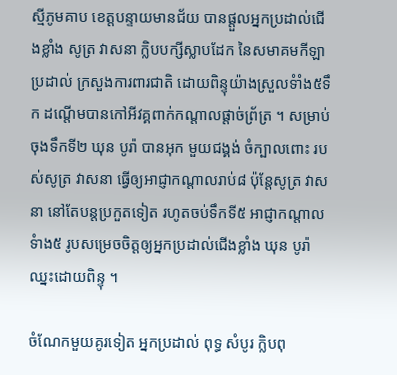ស្មីភូមគាប ខេត្តបន្ទាយមានជ័យ បានផ្តួលអ្នកប្រដាល់ជើងខ្លាំង សូត្រ វាសនា ក្លិបបក្សីស្លាបដែក នៃសមាគមកីឡា ប្រដាល់ ក្រសួងការពារជាតិ ដោយពិន្ទុយ៉ាងស្រួលទំាំង៥ទឹក ដណ្តើមបានកៅអីវគ្គពាក់កណ្តាលផ្តាច់ព្រ័ត្រ ។ សម្រាប់ចុងទឹកទី២ ឃុន បូរ៉ា បានអុក មួយជង្គង់ ចំក្បាលពោះ របស់សូត្រ វាសនា ធ្វើឲ្យអាជ្ញាកណ្តាលរាប់៨ ប៉ុន្តែសូត្រ វាសនា នៅតែបន្តប្រកួតទៀត រហូតចប់ទឹកទី៥ អាជ្ញាកណ្តាលទំាង៥ រូបសម្រេចចិត្តឲ្យអ្នកប្រដាល់ជើងខ្លាំង ឃុន បូរ៉ាឈ្នះដោយពិន្ទុ ។

ចំណែកមួយគូរទៀត អ្នកប្រដាល់ ពុទ្ធ សំបូរ ក្លិបពុ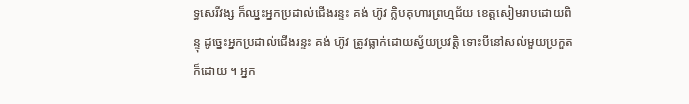ទ្ធសេរីវង្ស ក៏ឈ្នះអ្នកប្រដាល់ជើងរន្ទះ គង់ ហ៊ូវ ក្លិបគុហារព្រហ្មជ័យ ខេត្តសៀមរាបដោយពិន្ទុ ដូច្នេះអ្នកប្រដាល់ជើងរន្ទះ គង់ ហ៊ូវ ត្រូវធ្លាក់ដោយស្វ័យប្រវត្តិ ទោះបីនៅសល់មួយប្រកួតក៏ដោយ ។ អ្នក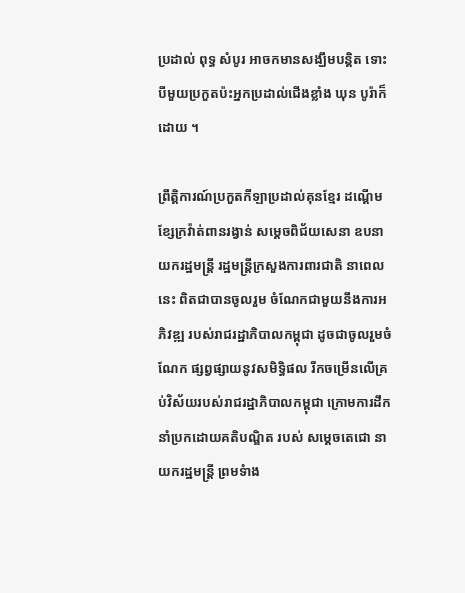ប្រដាល់ ពុទ្ធ សំបូរ អាចកមានសង្ឃឹមបន្តិត ទោះបីមួយប្រកួតប៉ះអ្នកប្រដាល់ជើងខ្លាំង ឃុន បូរ៉ាក៏ដោយ ។

ព្រឹត្តិការណ៍ប្រកួតកីឡាប្រដាល់គុនខ្មែរ ដណ្តើមខ្សែក្រវ៉ាត់ពានរង្វាន់ សម្តេចពិជ័យសេនា ឧបនាយករដ្ឋមន្ត្រី រដ្ឋមន្ត្រីក្រសួងការពារជាតិ នាពេលនេះ ពិតជាបានចូលរួម ចំណែកជាមួយនឹងការអភិវឌ្ឍ របស់រាជរដ្ឋាភិបាលកម្ពុជា ដូចជាចូលរួមចំណែក ផ្សព្វផ្សាយនូវសមិទ្ធិផល រីកចម្រើនលើគ្រប់វិស័យរបស់រាជរដ្ឋាភិបាលកម្ពុជា ក្រោមការដឹកនាំប្រកដោយគតិបណ្ឌិត របស់ សម្តេចតេជោ នាយករដ្ឋមន្ត្រី ព្រមទំាង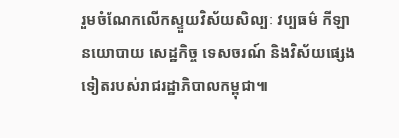រួមចំណែកលើកស្ទួយវិស័យសិល្បៈ វប្បធម៌ កីឡា នយោបាយ សេដ្ឋកិច្ច ទេសចរណ៍ និងវិស័យផ្សេងទៀតរបស់រាជរដ្ឋាភិបាលកម្ពុជា៕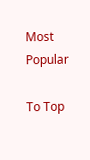Most Popular

To Top